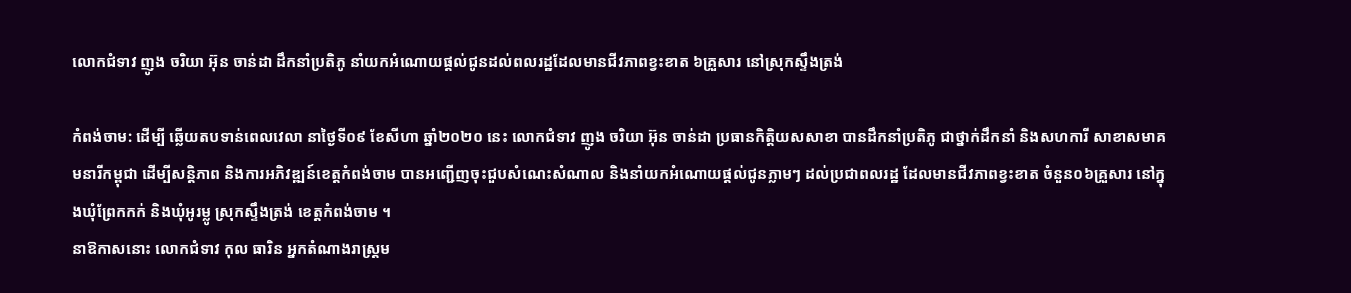លោកជំទាវ ញូង ចរិយា អ៊ុន ចាន់ដា ដឹកនាំប្រតិភូ នាំយកអំណោយផ្ដល់ជូនដល់ពលរដ្ឋដែលមានជីវភាពខ្វះខាត ៦គ្រួសារ នៅស្រុកស្ទឹងត្រង់

កំពង់ចាម: ដើម្បី ឆ្លើយតបទាន់ពេលវេលា នាថ្ងៃទី០៩ ខែសីហា ឆ្នាំ២០២០ នេះ លោកជំទាវ ញូង ចរិយា អ៊ុន ចាន់ដា ប្រធានកិត្តិយសសាខា បានដឹកនាំប្រតិភូ ជាថ្នាក់ដឹកនាំ និងសហការី សាខាសមាគមនារីកម្ពុជា ដើម្បីសន្តិភាព និងការអភិវឌ្ឍន៍ខេត្តកំពង់ចាម បានអញ្ជើញចុះជួបសំណេះសំណាល និងនាំយកអំណោយផ្ដល់ជូនភ្លាមៗ ដល់ប្រជាពលរដ្ឋ ដែលមានជីវភាពខ្វះខាត ចំនួន០៦គ្រួសារ នៅក្នុងឃុំព្រែកកក់ និងឃុំអូរម្លូ ស្រុកស្ទឹងត្រង់ ខេត្តកំពង់ចាម ។
នាឱកាសនោះ លោកជំទាវ កុល ធារិន អ្នកតំណាងរាស្ត្រម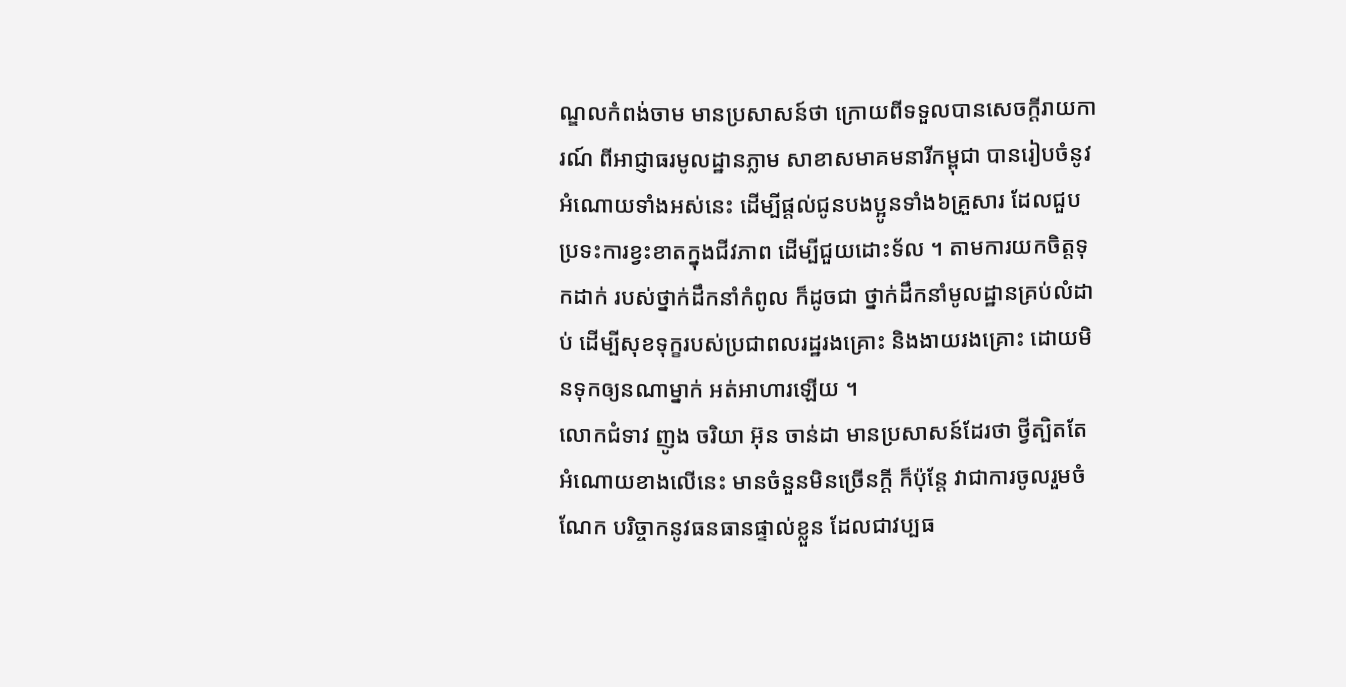ណ្ឌលកំពង់ចាម មានប្រសាសន៍ថា ក្រោយពីទទួលបានសេចក្ដីរាយការណ៍ ពីអាជ្ញាធរមូលដ្ឋានភ្លាម សាខាសមាគមនារីកម្ពុជា បានរៀបចំនូវអំណោយទាំងអស់នេះ ដើម្បីផ្ដល់ជូនបងប្អូនទាំង៦គ្រួសារ ដែលជួបប្រទះការខ្វះខាតក្នុងជីវភាព ដើម្បីជួយដោះទ័ល ។ តាមការយកចិត្តទុកដាក់ របស់ថ្នាក់ដឹកនាំកំពូល ក៏ដូចជា ថ្នាក់ដឹកនាំមូលដ្ឋានគ្រប់លំដាប់ ដើម្បីសុខទុក្ខរបស់ប្រជាពលរដ្ឋរងគ្រោះ និងងាយរងគ្រោះ ដោយមិនទុកឲ្យនណាម្នាក់ អត់អាហារឡើយ ។
លោកជំទាវ ញូង ចរិយា អ៊ុន ចាន់ដា មានប្រសាសន៍ដែរថា ថ្វីត្បិតតែ អំណោយខាងលើនេះ មានចំនួនមិនច្រើនក្ដី ក៏ប៉ុន្តែ វាជាការចូលរួមចំណែក បរិច្ចាកនូវធនធានផ្ទាល់ខ្លួន ដែលជាវប្បធ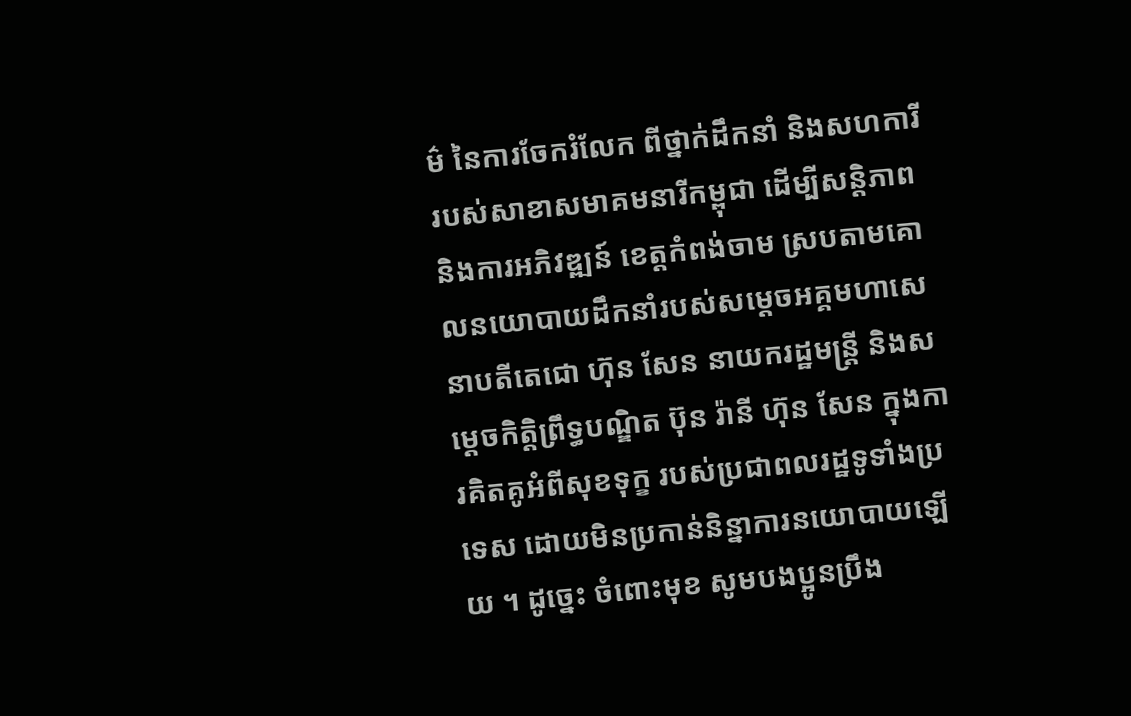ម៌ នៃការចែករំលែក ពីថ្នាក់ដឹកនាំ និងសហការី របស់សាខាសមាគមនារីកម្ពុជា ដើម្បីសន្តិភាព និងការអភិវឌ្ឍន៍ ខេត្តកំពង់ចាម ស្របតាមគោលនយោបាយដឹកនាំរបស់សម្ដេចអគ្គមហាសេនាបតីតេជោ ហ៊ុន សែន នាយករដ្ឋមន្ត្រី និងសម្ដេចកិត្តិព្រឹទ្ធបណ្ឌិត ប៊ុន រ៉ានី ហ៊ុន សែន ក្នុងការគិតគូអំពីសុខទុក្ខ របស់ប្រជាពលរដ្ឋទូទាំងប្រទេស ដោយមិនប្រកាន់និន្នាការនយោបាយឡើយ ។ ដូច្នេះ ចំពោះមុខ សូមបងប្អូនប្រឹង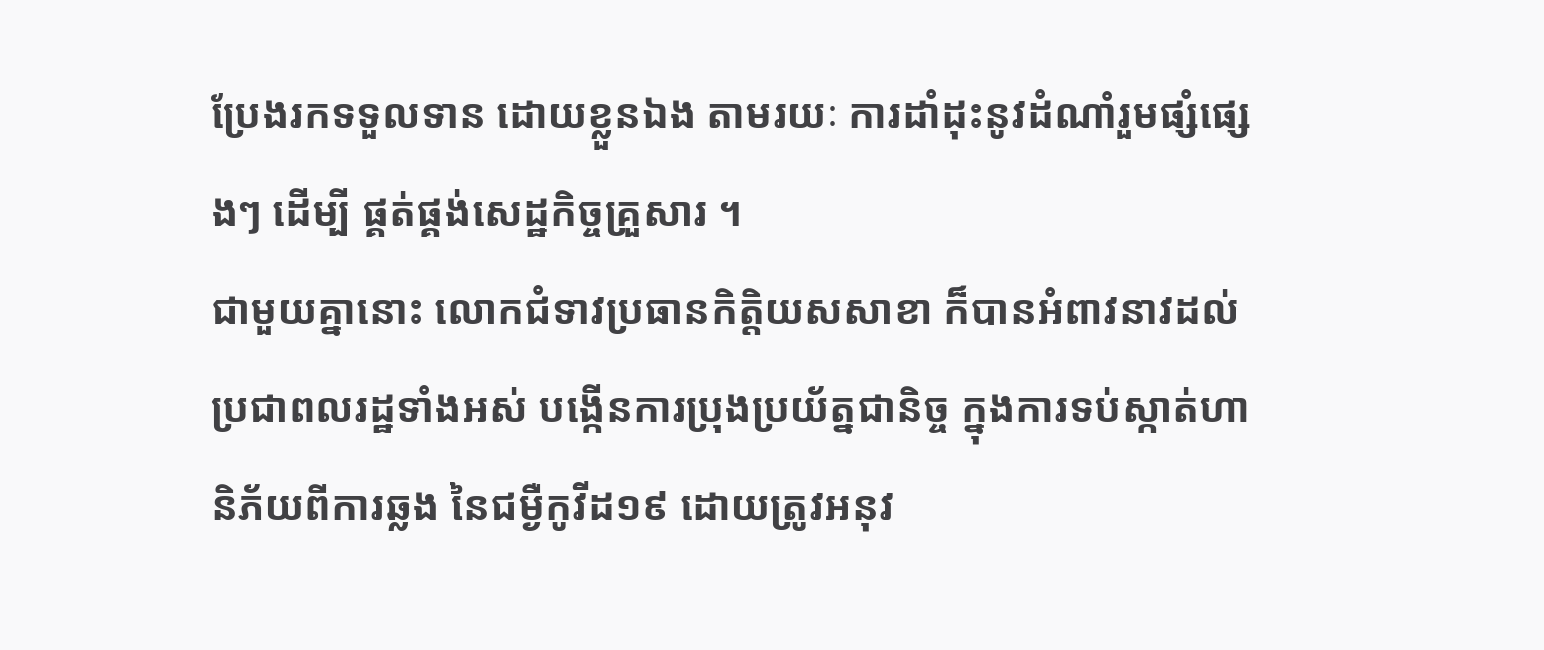ប្រែងរកទទួលទាន ដោយខ្លួនឯង តាមរយៈ ការដាំដុះនូវដំណាំរួមផ្សំផ្សេងៗ ដើម្បី ផ្គត់ផ្គង់សេដ្ឋកិច្ចគ្រួសារ ។
ជាមួយគ្នានោះ លោកជំទាវប្រធានកិត្តិយសសាខា ក៏បានអំពាវនាវដល់ប្រជាពលរដ្ឋទាំងអស់ បង្កើនការប្រុងប្រយ័ត្នជានិច្ច ក្នុងការទប់ស្កាត់ហានិភ័យពីការឆ្លង នៃជម្ងឺកូវីដ១៩ ដោយត្រូវអនុវ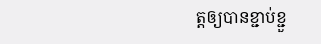ត្តឲ្យបានខ្ជាប់ខ្ជួ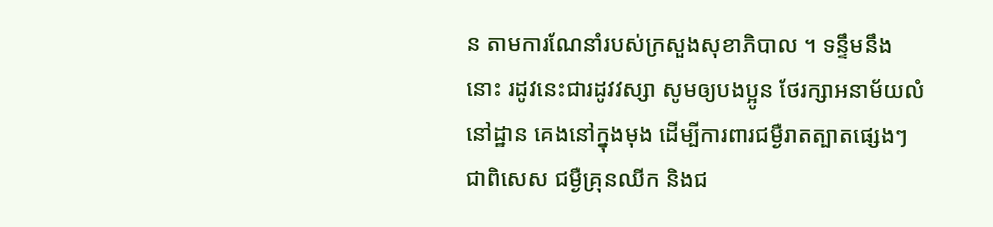ន តាមការណែនាំរបស់ក្រសួងសុខាភិបាល ។ ទន្ទឹមនឹងនោះ រដូវនេះជារដូវវស្សា សូមឲ្យបងប្អូន ថែរក្សាអនាម័យលំនៅដ្ឋាន គេងនៅក្នុងមុង ដើម្បីការពារជម្ងឺរាតត្បាតផ្សេងៗ ជាពិសេស ជម្ងឺគ្រុនឈីក និងជ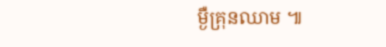ម្ងឺគ្រុនឈាម ៕